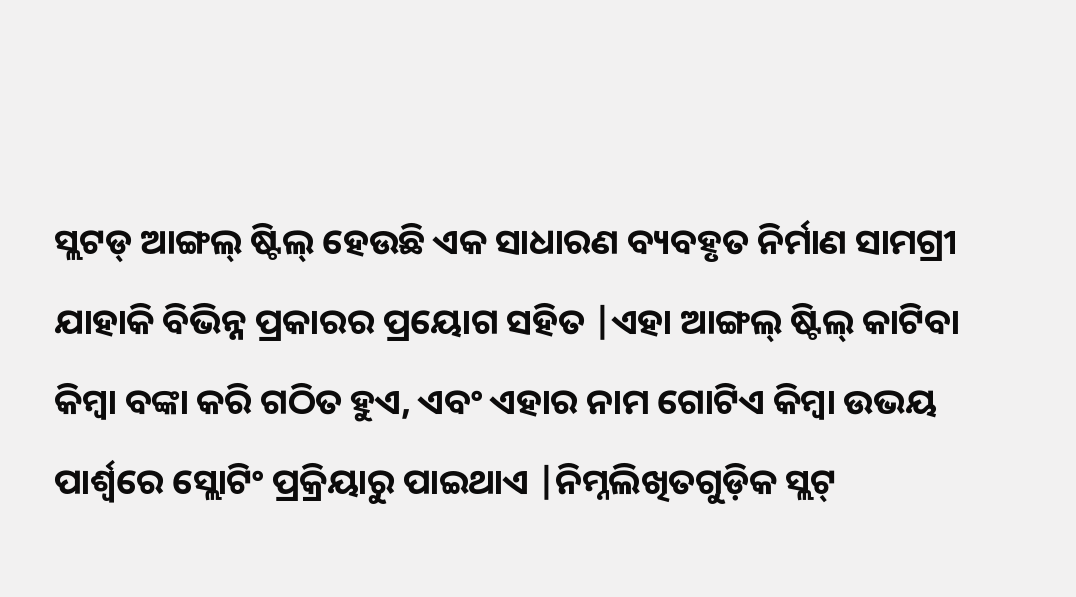ସ୍ଲଟଡ୍ ଆଙ୍ଗଲ୍ ଷ୍ଟିଲ୍ ହେଉଛି ଏକ ସାଧାରଣ ବ୍ୟବହୃତ ନିର୍ମାଣ ସାମଗ୍ରୀ ଯାହାକି ବିଭିନ୍ନ ପ୍ରକାରର ପ୍ରୟୋଗ ସହିତ |ଏହା ଆଙ୍ଗଲ୍ ଷ୍ଟିଲ୍ କାଟିବା କିମ୍ବା ବଙ୍କା କରି ଗଠିତ ହୁଏ, ଏବଂ ଏହାର ନାମ ଗୋଟିଏ କିମ୍ବା ଉଭୟ ପାର୍ଶ୍ୱରେ ସ୍ଲୋଟିଂ ପ୍ରକ୍ରିୟାରୁ ପାଇଥାଏ |ନିମ୍ନଲିଖିତଗୁଡ଼ିକ ସ୍ଲଟ୍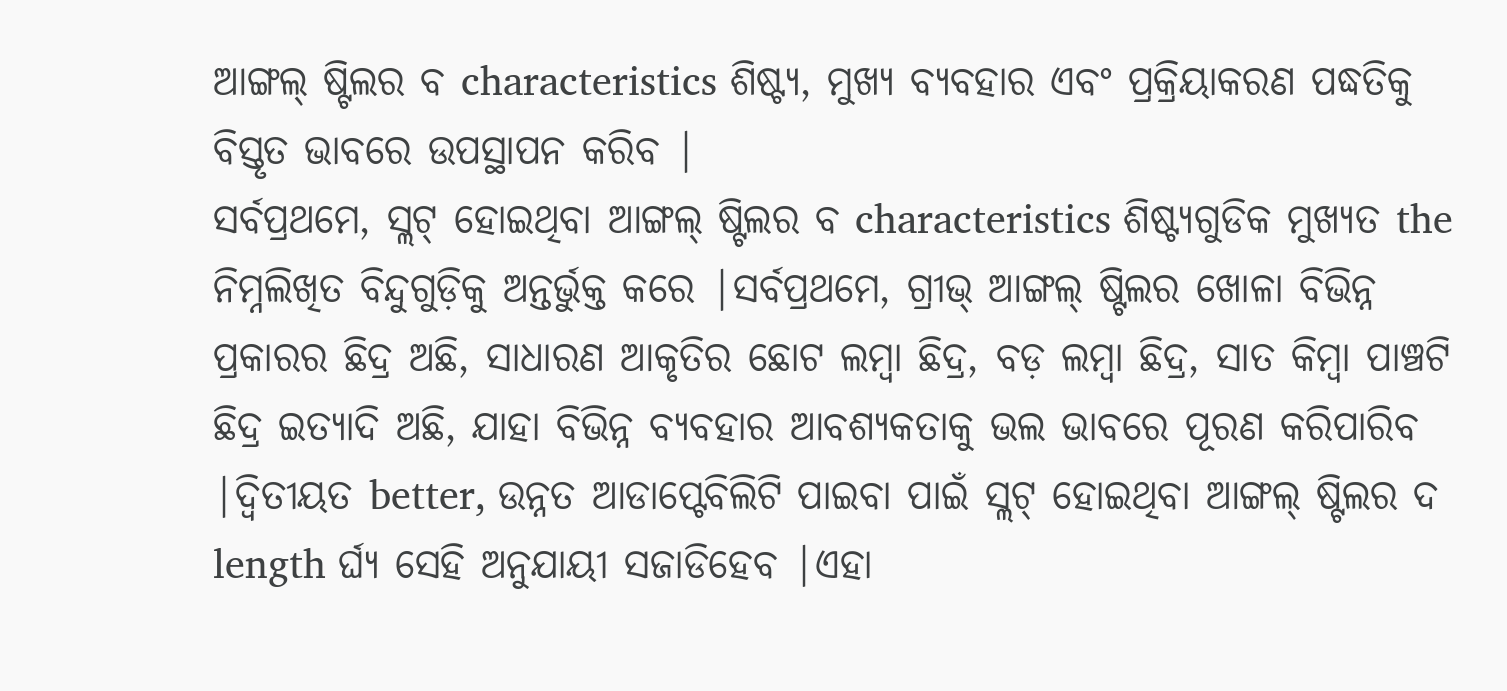ଆଙ୍ଗଲ୍ ଷ୍ଟିଲର ବ characteristics ଶିଷ୍ଟ୍ୟ, ମୁଖ୍ୟ ବ୍ୟବହାର ଏବଂ ପ୍ରକ୍ରିୟାକରଣ ପଦ୍ଧତିକୁ ବିସ୍ତୃତ ଭାବରେ ଉପସ୍ଥାପନ କରିବ |
ସର୍ବପ୍ରଥମେ, ସ୍ଲଟ୍ ହୋଇଥିବା ଆଙ୍ଗଲ୍ ଷ୍ଟିଲର ବ characteristics ଶିଷ୍ଟ୍ୟଗୁଡିକ ମୁଖ୍ୟତ the ନିମ୍ନଲିଖିତ ବିନ୍ଦୁଗୁଡ଼ିକୁ ଅନ୍ତର୍ଭୁକ୍ତ କରେ |ସର୍ବପ୍ରଥମେ, ଗ୍ରୀଭ୍ ଆଙ୍ଗଲ୍ ଷ୍ଟିଲର ଖୋଳା ବିଭିନ୍ନ ପ୍ରକାରର ଛିଦ୍ର ଅଛି, ସାଧାରଣ ଆକୃତିର ଛୋଟ ଲମ୍ବା ଛିଦ୍ର, ବଡ଼ ଲମ୍ବା ଛିଦ୍ର, ସାତ କିମ୍ବା ପାଞ୍ଚଟି ଛିଦ୍ର ଇତ୍ୟାଦି ଅଛି, ଯାହା ବିଭିନ୍ନ ବ୍ୟବହାର ଆବଶ୍ୟକତାକୁ ଭଲ ଭାବରେ ପୂରଣ କରିପାରିବ |ଦ୍ୱିତୀୟତ better, ଉନ୍ନତ ଆଡାପ୍ଟେବିଲିଟି ପାଇବା ପାଇଁ ସ୍ଲଟ୍ ହୋଇଥିବା ଆଙ୍ଗଲ୍ ଷ୍ଟିଲର ଦ length ର୍ଘ୍ୟ ସେହି ଅନୁଯାୟୀ ସଜାଡିହେବ |ଏହା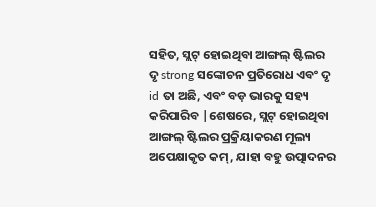ସହିତ, ସ୍ଲଟ୍ ହୋଇଥିବା ଆଙ୍ଗଲ୍ ଷ୍ଟିଲର ଦୃ strong ସଙ୍କୋଚନ ପ୍ରତିରୋଧ ଏବଂ ଦୃ id ତା ଅଛି, ଏବଂ ବଡ଼ ଭାରକୁ ସହ୍ୟ କରିପାରିବ |ଶେଷରେ, ସ୍ଲଟ୍ ହୋଇଥିବା ଆଙ୍ଗଲ୍ ଷ୍ଟିଲର ପ୍ରକ୍ରିୟାକରଣ ମୂଲ୍ୟ ଅପେକ୍ଷାକୃତ କମ୍, ଯାହା ବହୁ ଉତ୍ପାଦନର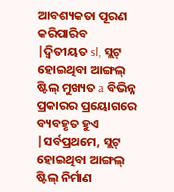ଆବଶ୍ୟକତା ପୂରଣ କରିପାରିବ |ଦ୍ୱିତୀୟତ sl, ସ୍ଲଟ୍ ହୋଇଥିବା ଆଙ୍ଗଲ୍ ଷ୍ଟିଲ୍ ମୁଖ୍ୟତ a ବିଭିନ୍ନ ପ୍ରକାରର ପ୍ରୟୋଗରେ ବ୍ୟବହୃତ ହୁଏ |ସର୍ବପ୍ରଥମେ, ସ୍ଲଟ୍ ହୋଇଥିବା ଆଙ୍ଗଲ୍ ଷ୍ଟିଲ୍ ନିର୍ମାଣ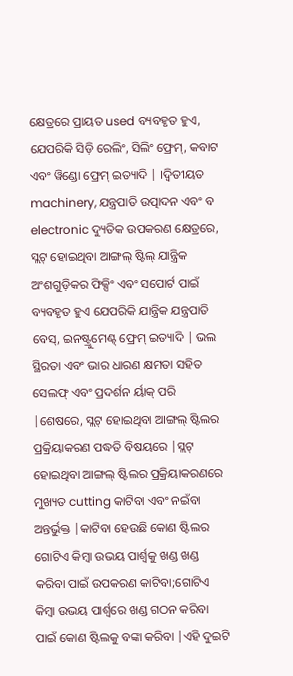କ୍ଷେତ୍ରରେ ପ୍ରାୟତ used ବ୍ୟବହୃତ ହୁଏ, ଯେପରିକି ସିଡ଼ି ରେଲିଂ, ସିଲିଂ ଫ୍ରେମ୍, କବାଟ ଏବଂ ୱିଣ୍ଡୋ ଫ୍ରେମ୍ ଇତ୍ୟାଦି | ।ଦ୍ୱିତୀୟତ machinery, ଯନ୍ତ୍ରପାତି ଉତ୍ପାଦନ ଏବଂ ବ electronic ଦ୍ୟୁତିକ ଉପକରଣ କ୍ଷେତ୍ରରେ, ସ୍ଲଟ୍ ହୋଇଥିବା ଆଙ୍ଗଲ୍ ଷ୍ଟିଲ୍ ଯାନ୍ତ୍ରିକ ଅଂଶଗୁଡ଼ିକର ଫିକ୍ସିଂ ଏବଂ ସପୋର୍ଟ ପାଇଁ ବ୍ୟବହୃତ ହୁଏ ଯେପରିକି ଯାନ୍ତ୍ରିକ ଯନ୍ତ୍ରପାତି ବେସ୍, ଇନଷ୍ଟ୍ରୁମେଣ୍ଟ୍ ଫ୍ରେମ୍ ଇତ୍ୟାଦି | ଭଲ ସ୍ଥିରତା ଏବଂ ଭାର ଧାରଣ କ୍ଷମତା ସହିତ ସେଲଫ୍ ଏବଂ ପ୍ରଦର୍ଶନ ର୍ୟାକ୍ ପରି |ଶେଷରେ, ସ୍ଲଟ୍ ହୋଇଥିବା ଆଙ୍ଗଲ୍ ଷ୍ଟିଲର ପ୍ରକ୍ରିୟାକରଣ ପଦ୍ଧତି ବିଷୟରେ |ସ୍ଲଟ୍ ହୋଇଥିବା ଆଙ୍ଗଲ୍ ଷ୍ଟିଲର ପ୍ରକ୍ରିୟାକରଣରେ ମୁଖ୍ୟତ cutting କାଟିବା ଏବଂ ନଇଁବା ଅନ୍ତର୍ଭୁକ୍ତ |କାଟିବା ହେଉଛି କୋଣ ଷ୍ଟିଲର ଗୋଟିଏ କିମ୍ବା ଉଭୟ ପାର୍ଶ୍ୱକୁ ଖଣ୍ଡ ଖଣ୍ଡ କରିବା ପାଇଁ ଉପକରଣ କାଟିବା;ଗୋଟିଏ କିମ୍ବା ଉଭୟ ପାର୍ଶ୍ୱରେ ଖଣ୍ଡ ଗଠନ କରିବା ପାଇଁ କୋଣ ଷ୍ଟିଲକୁ ବଙ୍କା କରିବା |ଏହି ଦୁଇଟି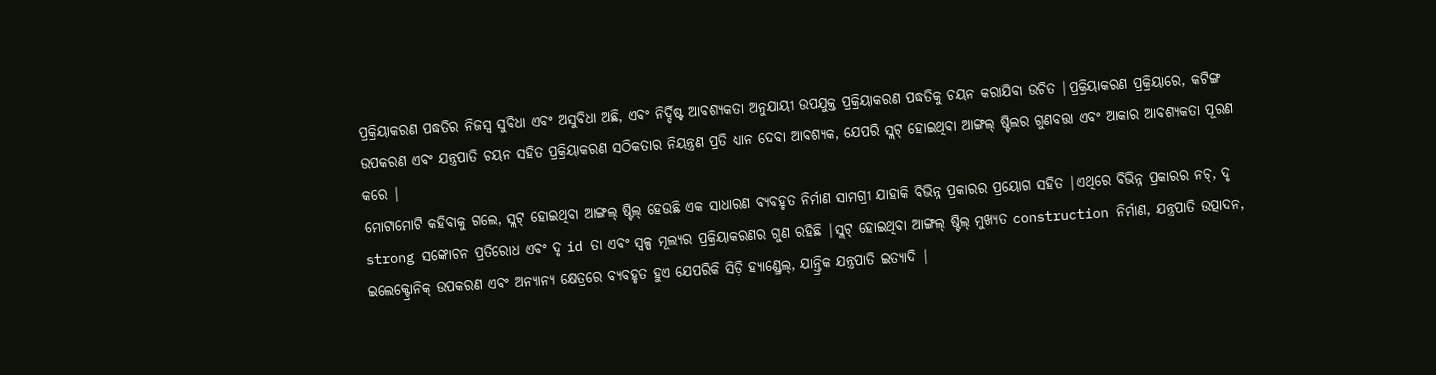ପ୍ରକ୍ରିୟାକରଣ ପଦ୍ଧତିର ନିଜସ୍ୱ ସୁବିଧା ଏବଂ ଅସୁବିଧା ଅଛି, ଏବଂ ନିର୍ଦ୍ଦିଷ୍ଟ ଆବଶ୍ୟକତା ଅନୁଯାୟୀ ଉପଯୁକ୍ତ ପ୍ରକ୍ରିୟାକରଣ ପଦ୍ଧତିକୁ ଚୟନ କରାଯିବା ଉଚିତ |ପ୍ରକ୍ରିୟାକରଣ ପ୍ରକ୍ରିୟାରେ, କଟିଙ୍ଗ ଉପକରଣ ଏବଂ ଯନ୍ତ୍ରପାତି ଚୟନ ସହିତ ପ୍ରକ୍ରିୟାକରଣ ସଠିକତାର ନିୟନ୍ତ୍ରଣ ପ୍ରତି ଧ୍ୟାନ ଦେବା ଆବଶ୍ୟକ, ଯେପରି ସ୍ଲଟ୍ ହୋଇଥିବା ଆଙ୍ଗଲ୍ ଷ୍ଟିଲର ଗୁଣବତ୍ତା ଏବଂ ଆକାର ଆବଶ୍ୟକତା ପୂରଣ କରେ |
ମୋଟାମୋଟି କହିବାକୁ ଗଲେ, ସ୍ଲଟ୍ ହୋଇଥିବା ଆଙ୍ଗଲ୍ ଷ୍ଟିଲ୍ ହେଉଛି ଏକ ସାଧାରଣ ବ୍ୟବହୃତ ନିର୍ମାଣ ସାମଗ୍ରୀ ଯାହାକି ବିଭିନ୍ନ ପ୍ରକାରର ପ୍ରୟୋଗ ସହିତ |ଏଥିରେ ବିଭିନ୍ନ ପ୍ରକାରର ନଚ୍, ଦୃ strong ସଙ୍କୋଚନ ପ୍ରତିରୋଧ ଏବଂ ଦୃ id ତା ଏବଂ ସ୍ୱଳ୍ପ ମୂଲ୍ୟର ପ୍ରକ୍ରିୟାକରଣର ଗୁଣ ରହିଛି |ସ୍ଲଟ୍ ହୋଇଥିବା ଆଙ୍ଗଲ୍ ଷ୍ଟିଲ୍ ମୁଖ୍ୟତ construction ନିର୍ମାଣ, ଯନ୍ତ୍ରପାତି ଉତ୍ପାଦନ, ଇଲେକ୍ଟ୍ରୋନିକ୍ ଉପକରଣ ଏବଂ ଅନ୍ୟାନ୍ୟ କ୍ଷେତ୍ରରେ ବ୍ୟବହୃତ ହୁଏ ଯେପରିକି ସିଡ଼ି ହ୍ୟାଣ୍ଡ୍ରେଲ୍, ଯାନ୍ତ୍ରିକ ଯନ୍ତ୍ରପାତି ଇତ୍ୟାଦି |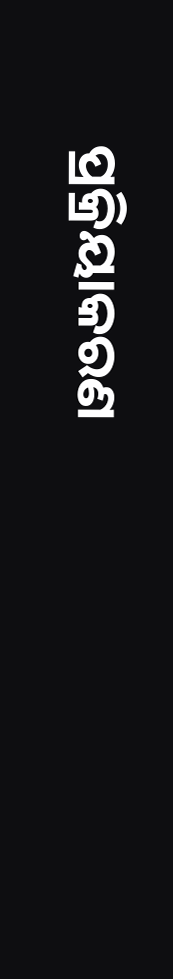ପ୍ରକ୍ରିୟାକରଣ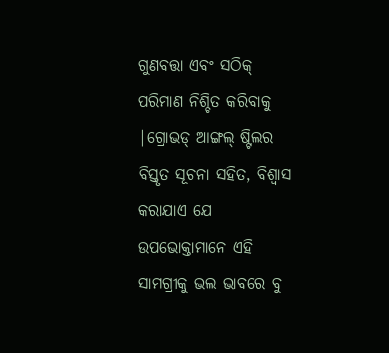ଗୁଣବତ୍ତା ଏବଂ ସଠିକ୍ ପରିମାଣ ନିଶ୍ଚିତ କରିବାକୁ |ଗ୍ରୋଭଡ୍ ଆଙ୍ଗଲ୍ ଷ୍ଟିଲର ବିସ୍ତୃତ ସୂଚନା ସହିତ, ବିଶ୍ୱାସ କରାଯାଏ ଯେ ଉପଭୋକ୍ତାମାନେ ଏହି ସାମଗ୍ରୀକୁ ଭଲ ଭାବରେ ବୁ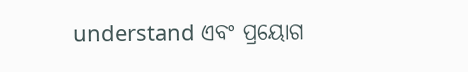understand ଏବଂ ପ୍ରୟୋଗ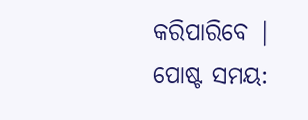କରିପାରିବେ |
ପୋଷ୍ଟ ସମୟ: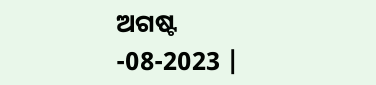ଅଗଷ୍ଟ -08-2023 |